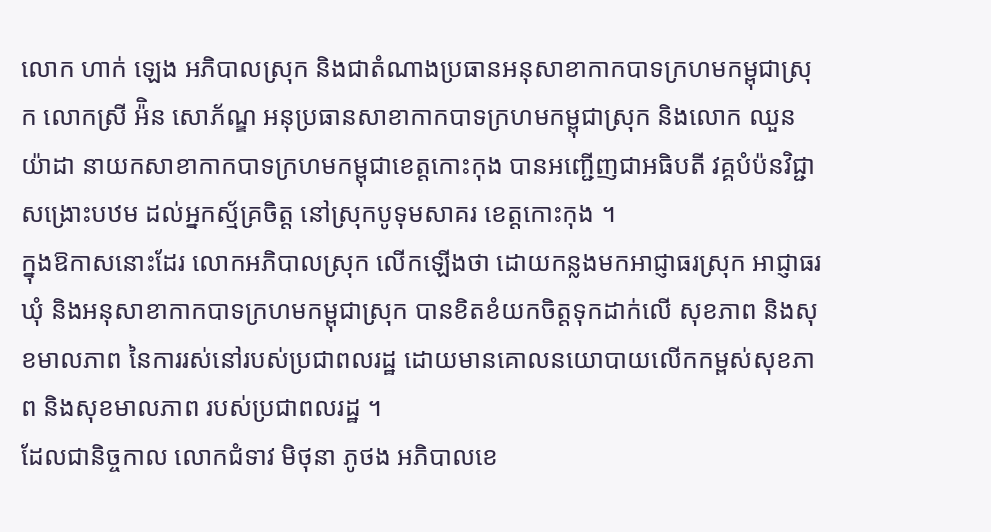លោក ហាក់ ឡេង អភិបាលស្រុក និងជាតំណាងប្រធានអនុសាខាកាកបាទក្រហមកម្ពុជាស្រុក លោកស្រី អ៉ិន សោភ័ណ្ឌ អនុប្រធានសាខាកាកបាទក្រហមកម្ពុជាស្រុក និងលោក ឈួន យ៉ាដា នាយកសាខាកាកបាទក្រហមកម្ពុជាខេត្តកោះកុង បានអញ្ជើញជាអធិបតី វគ្គបំប៉នវិជ្ជាសង្រោះបឋម ដល់អ្នកស័្មគ្រចិត្ត នៅស្រុកបូទុមសាគរ ខេត្តកោះកុង ។
ក្នុងឱកាសនោះដែរ លោកអភិបាលស្រុក លើកឡើងថា ដោយកន្លងមកអាជ្ញាធរស្រុក អាជ្ញាធរឃុំ និងអនុសាខាកាកបាទក្រហមកម្ពុជាស្រុក បានខិតខំយកចិត្តទុកដាក់លើ សុខភាព និងសុខមាលភាព នៃការរស់នៅរបស់ប្រជាពលរដ្ឋ ដោយមានគោលនយោបាយលើកកម្ពស់សុខភាព និងសុខមាលភាព របស់ប្រជាពលរដ្ឋ ។
ដែលជានិច្ចកាល លោកជំទាវ មិថុនា ភូថង អភិបាលខេ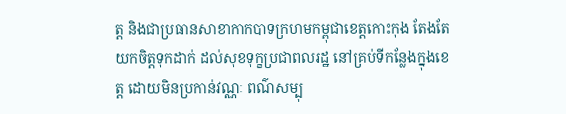ត្ត និងជាប្រធានសាខាកាកបាទក្រហមកម្ពុជាខេត្តកោះកុង តែងតែយកចិត្តទុកដាក់ ដល់សុខទុក្ខប្រជាពលរដ្ឋ នៅគ្រប់ទីកន្លែងក្នុងខេត្ត ដោយមិនប្រកាន់វណ្ណៈ ពណ៌សម្បុ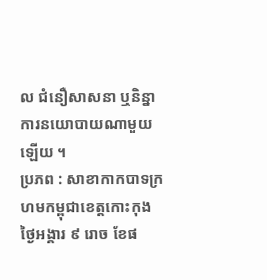ល ជំនឿសាសនា ឬនិន្នាការនយោបាយណាមួយឡើយ ។
ប្រភព : សាខាកាកបាទក្រហមកម្ពុជាខេត្តកោះកុង
ថ្ងៃអង្គារ ៩ រោច ខែផ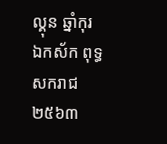ល្គុន ឆ្នាំកុរ
ឯកស័ក ពុទ្ធសករាជ ២៥៦៣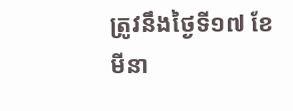ត្រូវនឹងថ្ងៃទី១៧ ខែមីនា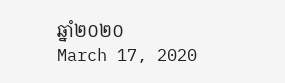ឆ្នាំ២០២០
March 17, 2020